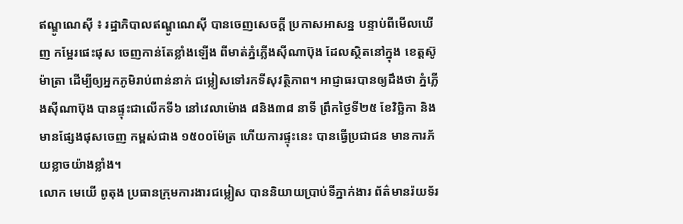ឥណ្ឌូណេស៊ី ៖ រដ្ឋាភិបាលឥណ្ឌូណេស៊ី បានចេញសេចក្ដី ប្រកាសអាសន្ន បន្ទាប់ពីមើលឃើញ កម្អែរផេះផុស ចេញកាន់តែខ្លាំងឡើង ពីមាត់ភ្នំភ្លើងស៊ីណាប៊ុង ដែលស្ថិតនៅក្នុង ខេត្តស៊ូម៉ាត្រា ដើម្បីឲ្យអ្នកភូមិរាប់ពាន់នាក់ ជម្លៀសទៅរកទីសុវត្ថិភាព។ អាជ្ញាធរបានឲ្យដឹងថា ភ្នំភ្លើងស៊ីណាប៊ុង បានផ្ទុះជាលើកទី៦ នៅវេលាម៉ោង ៨និង៣៨ នាទី ព្រឹកថ្ងៃទី២៥ ខែវិច្ឆិកា និងមានផ្សែងផុសចេញ កម្ពស់ជាង ១៥០០ម៉ែត្រ ហើយការផ្ទុះនេះ បានធ្វើប្រជាជន មានការភ័យខ្លាចយ៉ាងខ្លាំង។
លោក មេយើ ពូតុង ប្រធានក្រុមការងារជម្លៀស បាននិយាយប្រាប់ទីភ្នាក់ងារ ព័ត៌មានរ៉យទ័រ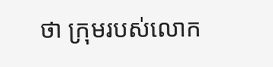ថា ក្រុមរបស់លោក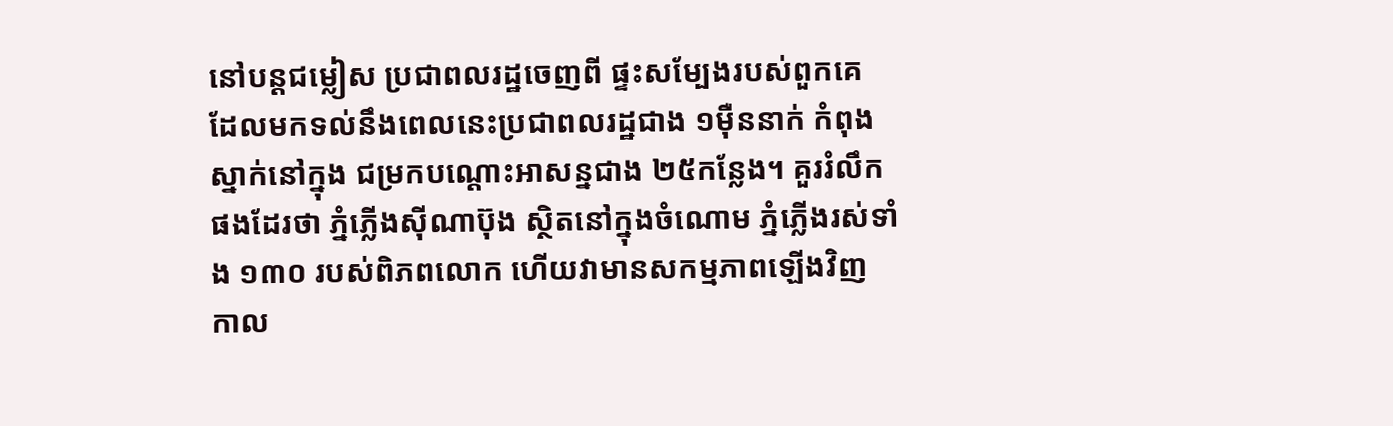នៅបន្តជម្លៀស ប្រជាពលរដ្ឋចេញពី ផ្ទះសម្បែងរបស់ពួកគេ ដែលមកទល់នឹងពេលនេះប្រជាពលរដ្ឋជាង ១ម៉ឺននាក់ កំពុងស្នាក់នៅក្នុង ជម្រកបណ្ដោះអាសន្នជាង ២៥កន្លែង។ គួររំលឹកផងដែរថា ភ្នំភ្លើងស៊ីណាប៊ុង ស្ថិតនៅក្នុងចំណោម ភ្នំភ្លើងរស់ទាំង ១៣០ របស់ពិភពលោក ហើយវាមានសកម្មភាពឡើងវិញ កាល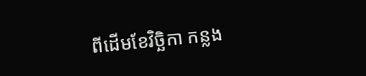ពីដើមខែវិច្ឆិកា កន្លង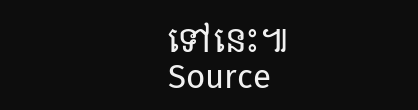ទៅនេះ៕
Source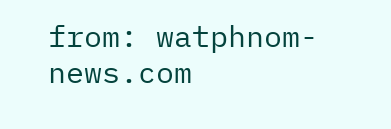from: watphnom-news.com